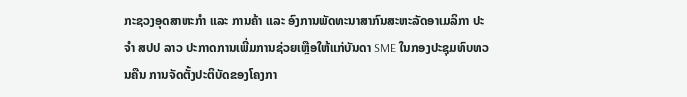ກະຊວງອຸດສາຫະກຳ ແລະ ການຄ້າ ແລະ ອົງການພັດທະນາສາກົນສະຫະລັດອາເມລິກາ ປະຈໍາ ສປປ ລາວ ປະກາດການເພີ່ມການຊ່ວຍເຫຼືອໃຫ້ແກ່ບັນດາ SME ໃນກອງປະຊຸມທົບທວນຄືນ ການຈັດຕັ້ງປະຕິບັດຂອງໂຄງກາ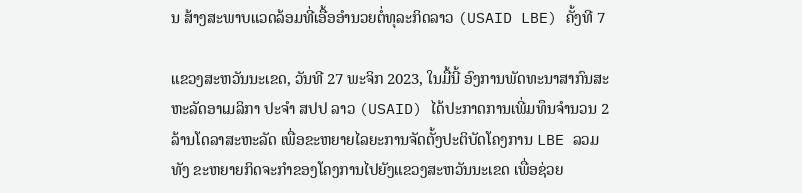ນ ສ້າງສະພາບແວດລ້ອມທີ່ເອື້ອອຳນວຍຕໍ່ທຸລະກິດລາວ (USAID LBE) ຄັ້ງທີ 7

ແຂວງສະຫວັນນະເຂດ, ວັນທີ 27 ພະຈິກ 2023, ໃນມື້ນີ້ ອົງການພັດທະນາສາກົນສະຫະລັດອາເມລິກາ ປະຈໍາ ສປປ ລາວ (USAID) ໄດ້ປະກາດການເພີ່ມທຶນຈຳນວນ 2 ລ້ານໂດລາສະຫະລັດ ເພື່ອຂະຫຍາຍໄລຍະການຈັດຕັ້ງປະຕິບັດໂຄງການ LBE ລວມທັງ ຂະຫຍາຍກິດຈະກຳຂອງໂຄງການໄປຍັງແຂວງສະຫວັນນະເຂດ ເພື່ອຊ່ວຍ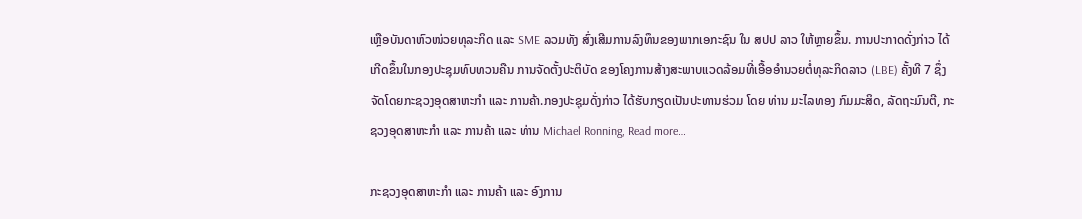ເຫຼືອບັນດາຫົວໜ່ວຍທຸລະກິດ ແລະ SME ລວມທັງ ສົ່ງເສີມການລົງທຶນຂອງພາກເອກະຊົນ ໃນ ສປປ ລາວ ໃຫ້ຫຼາຍຂຶ້ນ. ການປະກາດດັ່ງກ່າວ ໄດ້ເກີດຂຶ້ນໃນກອງປະຊຸມທົບທວນຄືນ ການຈັດຕັ້ງປະຕິບັດ ຂອງໂຄງການສ້າງສະພາບແວດລ້ອມທີ່ເອື້ອອຳນວຍຕໍ່ທຸລະກິດລາວ (LBE) ຄັ້ງທີ 7 ຊຶ່ງຈັດໂດຍກະຊວງອຸດສາຫະກຳ ແລະ ການຄ້າ.ກອງປະຊຸມດັ່ງກ່າວ ໄດ້ຮັບກຽດເປັນປະທານຮ່ວມ ໂດຍ ທ່ານ ມະໄລທອງ ກົມມະສິດ, ລັດຖະມົນຕີ, ກະຊວງອຸດສາຫະກຳ ແລະ ການຄ້າ ແລະ ທ່ານ Michael Ronning, Read more…

ກະຊວງອຸດສາຫະກຳ ແລະ ການຄ້າ ແລະ ອົງການ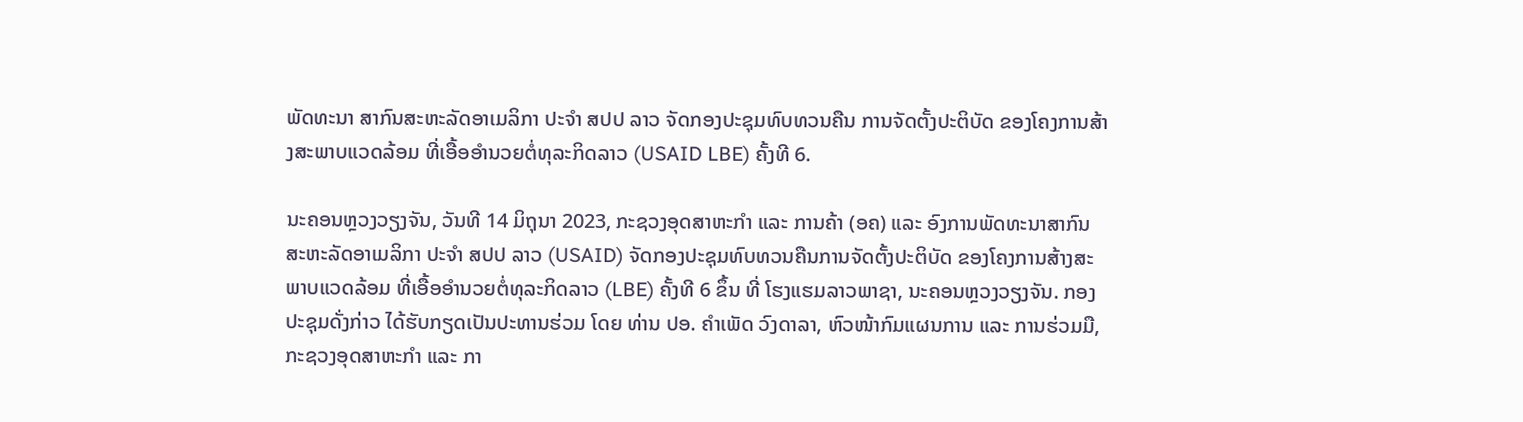ພັດທະນາ ສາກົນສະຫະລັດອາເມລິກາ ປະຈໍາ ສປປ ລາວ ຈັດກອງປະຊຸມທົບທວນຄືນ ການຈັດຕັ້ງປະຕິບັດ ຂອງໂຄງການສ້າງສະພາບແວດລ້ອມ ທີ່ເອື້ອອຳນວຍຕໍ່ທຸລະກິດລາວ (USAID LBE) ຄັ້ງທີ 6.

ນະຄອນຫຼວງວຽງຈັນ, ວັນທີ 14 ມິຖຸນາ 2023, ກະຊວງອຸດສາຫະກຳ ແລະ ການຄ້າ (ອຄ) ແລະ ອົງການພັດທະນາສາກົນສະຫະລັດອາເມລິກາ ປະຈໍາ ສປປ ລາວ (USAID) ຈັດກອງປະຊຸມທົບທວນຄືນການຈັດຕັ້ງປະຕິບັດ ຂອງໂຄງການສ້າງສະພາບແວດລ້ອມ ທີ່ເອື້ອອຳນວຍຕໍ່ທຸລະກິດລາວ (LBE) ຄັ້ງທີ 6 ຂຶ້ນ ທີ່ ໂຮງແຮມລາວພາຊາ, ນະຄອນຫຼວງວຽງຈັນ. ກອງປະຊຸມດັ່ງກ່າວ ໄດ້ຮັບກຽດເປັນປະທານຮ່ວມ ໂດຍ ທ່ານ ປອ. ຄຳເພັດ ວົງດາລາ, ຫົວໜ້າກົມແຜນການ ແລະ ການຮ່ວມມື, ກະຊວງອຸດສາຫະກຳ ແລະ ກາ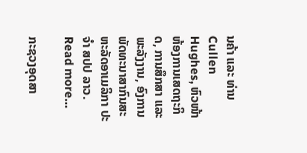ນຄ້າ ແລະ ທ່ານ Cullen Hughes, ຫົວໜ້າຫ້ອງການເສດຖະກິດ, ການສຶກສາ ແລະ ພະລັງງານ, ອົງການພັດທະນາສາກົນສະຫະລັດອາເມລິກາ ປະຈໍາ ສປປ ລາວ. Read more…

ກະຊວງອຸດສາ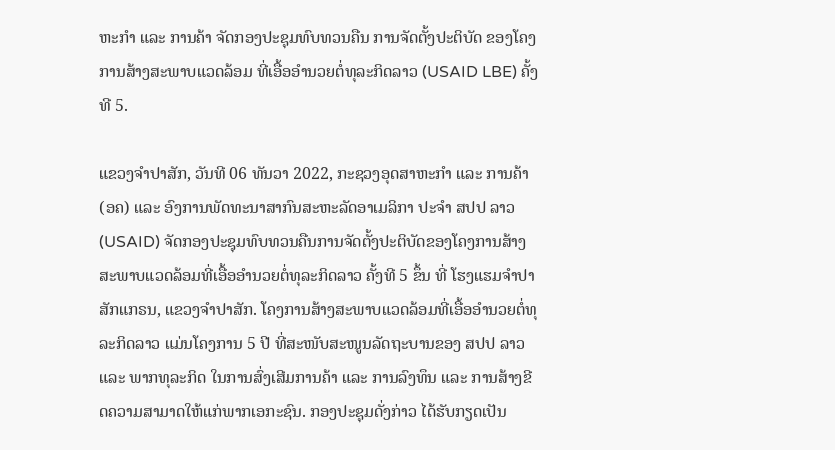ຫະກຳ ແລະ ການຄ້າ ຈັດກອງປະຊຸມທົບທວນຄືນ ການຈັດຕັ້ງປະຕິບັດ ຂອງໂຄງການສ້າງສະພາບແວດລ້ອມ ທີ່ເອື້ອອຳນວຍຕໍ່ທຸລະກິດລາວ (USAID LBE) ຄັ້ງທີ 5.

ແຂວງຈໍາປາສັກ, ວັນທີ 06 ທັນວາ 2022, ກະຊວງອຸດສາຫະກຳ ແລະ ການຄ້າ (ອຄ) ແລະ ອົງການພັດທະນາສາກົນສະຫະລັດອາເມລິກາ ປະຈໍາ ສປປ ລາວ (USAID) ຈັດກອງປະຊຸມທົບທວນຄືນການຈັດຕັ້ງປະຕິບັດຂອງໂຄງການສ້າງສະພາບແວດລ້ອມທີ່ເອື້ອອຳນວຍຕໍ່ທຸລະກິດລາວ ຄັ້ງທີ 5 ຂຶ້ນ ທີ່ ໂຮງແຮມຈໍາປາສັກແກຣນ, ແຂວງຈໍາປາສັກ. ໂຄງການສ້າງສະພາບແວດລ້ອມທີ່ເອື້ອອຳນວຍຕໍ່ທຸລະກິດລາວ ແມ່ນໂຄງການ 5 ປີ ທີ່ສະໜັບສະໜູນລັດຖະບານຂອງ ສປປ ລາວ ແລະ ພາກທຸລະກິດ ໃນການສົ່ງເສີມການຄ້າ ແລະ ການລົງທຶນ ແລະ ການສ້າງຂີດຄວາມສາມາດໃຫ້ແກ່ພາກເອກະຊົນ. ກອງປະຊຸມດັ່ງກ່າວ ໄດ້ຮັບກຽດເປັນ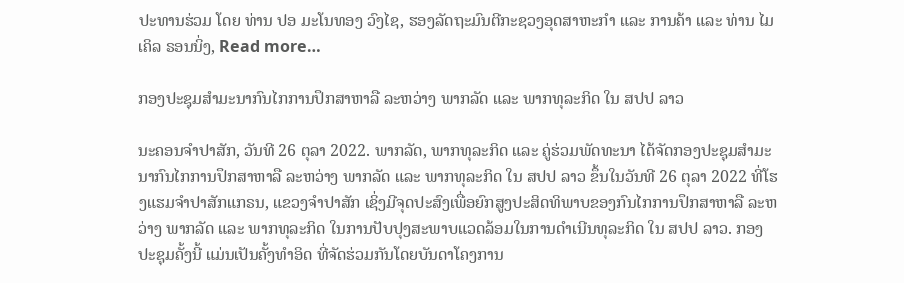ປະທານຮ່ວມ ໂດຍ ທ່ານ ປອ ມະໂນທອງ ວົງໄຊ, ຮອງລັດຖະມົນຕີກະຊວງອຸດສາຫະກຳ ແລະ ການຄ້າ ແລະ ທ່ານ ໄມເຄິລ ຣອນນິ່ງ, Read more…

ກອງປະຊຸມສຳມະນາກົນໄກການປຶກສາຫາລື ລະຫວ່າງ ພາກລັດ ແລະ ພາກທຸລະກິດ ໃນ ສປປ ລາວ

ນະຄອນຈຳປາສັກ, ວັນທີ 26 ຕຸລາ 2022. ພາກລັດ, ພາກທຸລະກິດ ແລະ ຄູ່ຮ່ວມພັດທະນາ ໄດ້ຈັດກອງປະຊຸມສຳມະນາກົນໄກການປຶກສາຫາລື ລະຫວ່າງ ພາກລັດ ແລະ ພາກທຸລະກິດ ໃນ ສປປ ລາວ ຂຶ້ນໃນວັນທີ 26 ຕຸລາ 2022 ທີ່ໂຮງແຮມຈຳປາສັກແກຣນ, ແຂວງຈໍາປາສັກ ເຊິ່ງມີຈຸດປະສົງເພື່ອຍົກສູງປະສິດທິພາບຂອງກົນໄກການປຶກສາຫາລື ລະຫວ່າງ ພາກລັດ ແລະ ພາກທຸລະກິດ ໃນການປັບປຸງສະພາບແວດລ້ອມໃນການດຳເນີນທຸລະກິດ ໃນ ສປປ ລາວ. ກອງປະຊຸມຄັ້ງນີ້ ແມ່ນເປັນຄັ້ງທຳອິດ ທີ່ຈັດຮ່ວມກັນໂດຍບັນດາໂຄງການ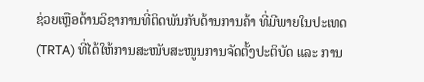ຊ່ວຍເຫຼືອດ້ານວິຊາການທີ່ຕິດພັນກັບດ້ານການຄ້າ ທີ່ມີພາຍໃນປະເທດ (TRTA) ທີ່ໄດ້ໃຫ້ການສະໜັບສະໜູນການຈັດຕັ້ງປະຕິບັດ ແລະ ການ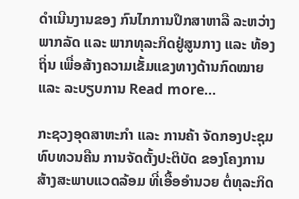ດຳເນີນງານຂອງ ກົນໄກການປຶກສາຫາລື ລະຫວ່າງ ພາກລັດ ແລະ ພາກທຸລະກິດຢູ່ສູນກາງ ແລະ ທ້ອງຖິ່ນ ເພື່ອສ້າງຄວາມເຂັ້ມແຂງທາງດ້ານກົດໝາຍ ແລະ ລະບຽບການ Read more…

ກະຊວງອຸດສາຫະກຳ ແລະ ການຄ້າ ຈັດກອງປະຊຸມທົບທວນຄືນ ການຈັດຕັ້ງປະຕິບັດ ຂອງໂຄງການສ້າງສະພາບແວດລ້ອມ ທີ່ເອື້ອອຳນວຍ ຕໍ່ທຸລະກິດ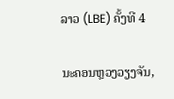ລາວ (LBE) ຄັ້ງທີ 4

ນະຄອນຫຼວງວຽງຈັນ,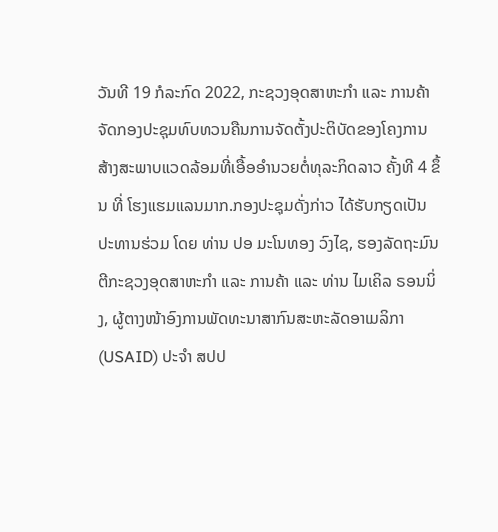ວັນທີ 19 ກໍລະກົດ 2022, ກະຊວງອຸດສາຫະກຳ ແລະ ການຄ້າ ຈັດກອງປະຊຸມທົບທວນຄືນການຈັດຕັ້ງປະຕິບັດຂອງໂຄງການສ້າງສະພາບແວດລ້ອມທີ່ເອື້ອອຳນວຍຕໍ່ທຸລະກິດລາວ ຄັ້ງທີ 4 ຂຶ້ນ ທີ່ ໂຮງແຮມແລນມາກ.ກອງປະຊຸມດັ່ງກ່າວ ໄດ້ຮັບກຽດເປັນປະທານຮ່ວມ ໂດຍ ທ່ານ ປອ ມະໂນທອງ ວົງໄຊ, ຮອງລັດຖະມົນຕີກະຊວງອຸດສາຫະກຳ ແລະ ການຄ້າ ແລະ ທ່ານ ໄມເຄິລ ຣອນນິ່ງ, ຜູ້ຕາງໜ້າອົງການພັດທະນາສາກົນສະຫະລັດອາເມລິກາ (USAID) ປະຈໍາ ສປປ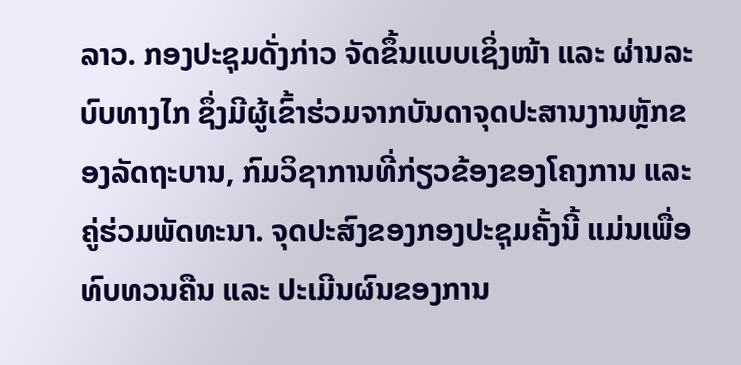ລາວ. ກອງປະຊຸມດັ່ງກ່າວ ຈັດຂຶ້ນແບບເຊິ່ງໜ້າ ແລະ ຜ່ານລະບົບທາງໄກ ຊຶ່ງມີຜູ້ເຂົ້າຮ່ວມຈາກບັນດາຈຸດປະສານງານຫຼັກຂອງລັດຖະບານ, ກົມວິຊາການທີ່ກ່ຽວຂ້ອງຂອງໂຄງການ ແລະ ຄູ່ຮ່ວມພັດທະນາ. ຈຸດປະສົງຂອງກອງປະຊຸມຄັ້ງນີ້ ແມ່ນເພື່ອທົບທວນຄືນ ແລະ ປະເມີນຜົນຂອງການ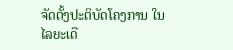ຈັດຕັ້ງປະຕິບັດໂຄງການ ໃນໄລຍະເດື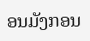ອນມັງກອນ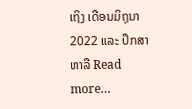ເຖິງ ເດືອນມິຖຸນາ 2022 ແລະ ປຶກສາຫາລື Read more…